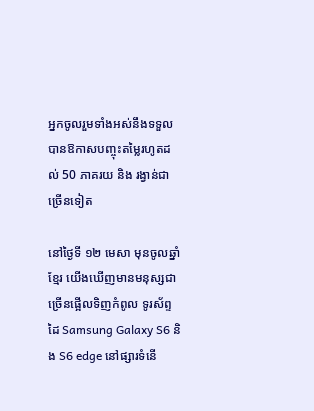អ្នកចូលរួមទាំងអស់នឹងទទួលបានឱកាសបញ្ចុះតម្លៃរហូតដល់ 50 ភាគរយ និង រង្វាន់ជាច្រើនទៀត

នៅថ្ងៃទី ១២ មេសា មុនចូលឆ្នាំខ្មែរ យើងឃើញមានមនុស្សជាច្រើនផ្អើលទិញកំពូល ទូរស័ព្ទដៃ Samsung Galaxy S6 និង S6 edge នៅផ្សារទំនើ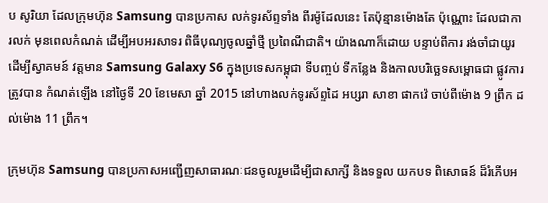ប សូរិយា ដែលក្រុមហ៊ុន Samsung បានប្រកាស លក់ទូរស័ព្ទទាំង ពីរម៉ូដែលនេះ តែប៉ុន្មានម៉ោងតែ ប៉ុណ្ណោះ ដែលជាការលក់ មុនពេលកំណត់ ដើម្បីអបអរសាទរ ពិធីបុណ្យចូលឆ្នាំថ្មី ប្រពៃណីជាតិ។ យ៉ាងណាក៏ដោយ បន្ទាប់ពីការ រង់ចាំជាយូរ ដើម្បីស្វាគមន៍ វត្តមាន Samsung Galaxy S6 ក្នុងប្រទេសកម្ពុជា ទីបញ្ចប់ ទីកន្លែង និងកាលបរិច្ឆេទសម្ពោធជា ផ្លូវការត្រូវបាន កំណត់ឡើង នៅថ្ងៃទី 20 ខែមេសា ឆ្នាំ 2015 នៅហាងលក់ទូរស័ព្ទដៃ អប្សរា សាខា ផាកវ៉េ ចាប់ពីម៉ោង 9 ព្រឹក ដល់ម៉ោង 11 ព្រឹក។

ក្រុមហ៊ុន Samsung បានប្រកាសអញ្ជើញសាធារណៈជនចូលរួមដើម្បីជាសាក្សី និងទទួល យកបទ ពិសោធន៍ ដ៏រំភើបអ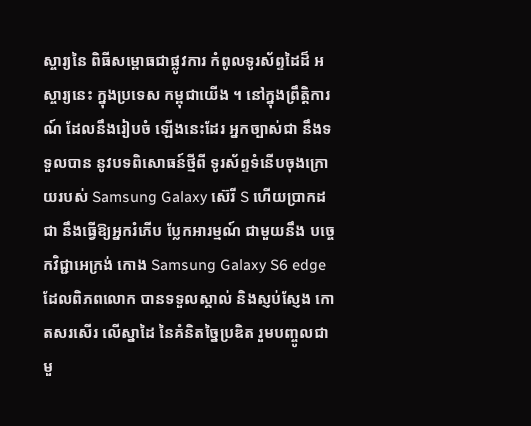ស្ចារ្យនៃ ពិធីសម្ពោធជាផ្លូវការ កំពូលទូរស័ព្ទដៃដ៏ អស្ចារ្យនេះ ក្នុងប្រទេស កម្ពុជាយើង ។ នៅក្នុងព្រឹត្តិការណ៍ ដែលនឹងរៀបចំ ឡើងនេះដែរ អ្នកច្បាស់ជា នឹងទទួលបាន នូវបទពិសោធន៍ថ្មីពី ទូរស័ព្ទទំនើបចុងក្រោយរបស់ Samsung Galaxy ស៊េរី S ហើយប្រាកដជា នឹងធ្វើឱ្យអ្នករំភើប ប្លែកអារម្មណ៍ ជាមួយនឹង បច្ចេកវិជ្ជាអេក្រង់ កោង Samsung Galaxy S6 edge ដែលពិភពលោក បានទទួលស្គាល់ និងស្ញប់ស្ញែង កោតសរសើរ លើស្នាដៃ នៃគំនិតច្នៃប្រឌិត រួមបញ្ចូលជាមួ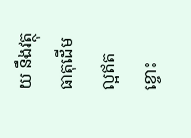យ នឹងវត្ថុធាតុដើម ល្អឥតខ្ចោះ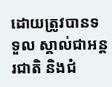ដោយត្រូវបានទទួល ស្គាល់ជាអន្តរជាតិ និងជំ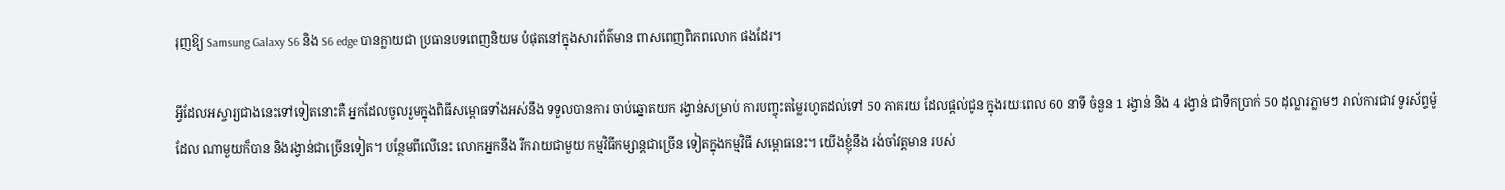រុញឱ្យ Samsung Galaxy S6 និង S6 edge បានក្លាយជា ប្រធានបទពេញនិយម បំផុតនៅក្នុងសារព័ត៌មាន ពាសពេញពិភពលោក ផងដែរ។

អ្វីដែលអស្ចារ្យជាងនេះទៅទៀតនោះគឺ អ្នកដែលចូលរួមក្នុងពិធីសម្ពោធទាំងអស់នឹង ទទួលបានការ ចាប់ឆ្នោតយក រង្វាន់សម្រាប់ ការបញ្ចុះតម្លៃរហូតដល់ទៅ 50 ភាគរយ ដែលផ្តល់ជូន ក្នុងរយៈពេល 60 នាទី ចំនួន 1 រង្វាន់ និង 4 រង្វាន់ ជាទឹកប្រាក់ 50 ដុល្លារភ្លាមៗ រាល់ការជាវ ទូរស័ព្ទម៉ូដែល ណាមួយក៏បាន និងរង្វាន់ជាច្រើនទៀត។ បន្ថែមពីលើនេះ លោកអ្នកនឹង រីករាយជាមួយ កម្មវិធីកម្សាន្តជាច្រើន ទៀតក្នុងកម្មវិធី សម្ពោធនេះ។ យើងខ្ញុំនឹង រង់ចាំវត្តមាន របស់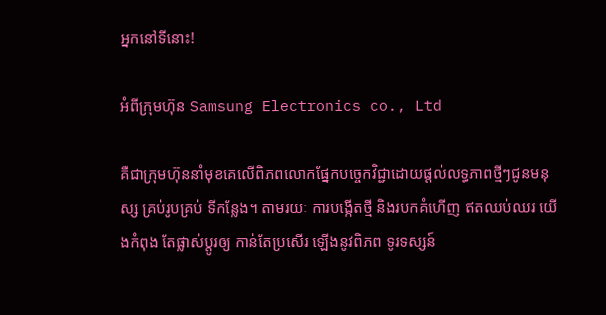អ្នកនៅទីនោះ!

អំពីក្រុមហ៊ុន Samsung Electronics co., Ltd

គឺជាក្រុមហ៊ុននាំមុខគេលើពិភពលោកផ្នែកបច្ចេកវិជ្ជាដោយផ្តល់លទ្ធភាពថ្មីៗជូនមនុស្ស គ្រប់រូបគ្រប់ ទីកន្លែង។ តាមរយៈ ការបង្កើតថ្មី និងរបកគំហើញ ឥតឈប់ឈរ យើងកំពុង តែផ្លាស់ប្តូរឲ្យ កាន់តែប្រសើរ ឡើងនូវពិភព ទូរទស្សន៍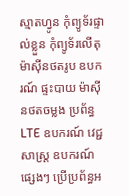ស្មាតហ្វូន កុំព្យូទ័រផ្ទាល់ខ្លួន កុំព្យូទ័រលើតុ ម៉ាស៊ីនថតរូប ឧបករណ៍ ផ្ទះបាយ ម៉ាស៊ីនថតចម្លង ប្រព័ន្ធ LTE ឧបករណ៍ វេជ្ជសាស្ត្រ ឧបករណ៍ផ្សេងៗ ប្រើប្រព័ន្ធអ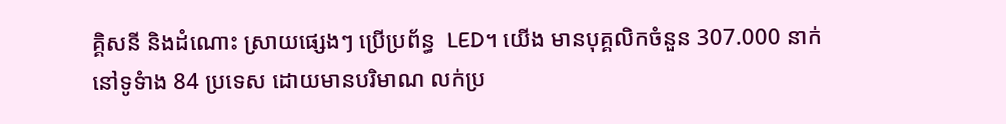គ្គិសនី និងដំណោះ ស្រាយផ្សេងៗ ប្រើប្រព័ន្ធ  LED។ យើង មានបុគ្គលិកចំនួន 307.000 នាក់ នៅទូទំាង 84 ប្រទេស ដោយមានបរិមាណ លក់ប្រ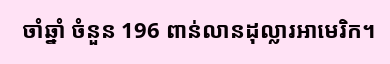ចាំឆ្នាំ ចំនួន 196 ពាន់លានដុល្លារអាមេរិក។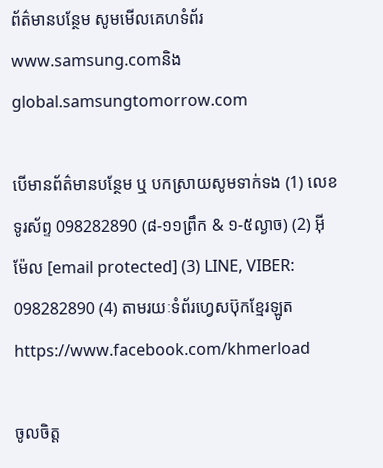ព័ត៌មានបន្ថែម សូមមើលគេហទំព័រ www.samsung.comនិង global.samsungtomorrow.com

បើមានព័ត៌មានបន្ថែម ឬ បកស្រាយសូមទាក់ទង (1) លេខទូរស័ព្ទ 098282890 (៨-១១ព្រឹក & ១-៥ល្ងាច) (2) អ៊ីម៉ែល [email protected] (3) LINE, VIBER: 098282890 (4) តាមរយៈទំព័រហ្វេសប៊ុកខ្មែរឡូត https://www.facebook.com/khmerload

ចូលចិត្ត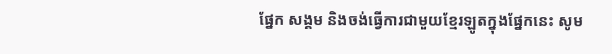ផ្នែក សង្គម និងចង់ធ្វើការជាមួយខ្មែរឡូតក្នុងផ្នែកនេះ សូម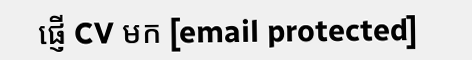ផ្ញើ CV មក [email protected]